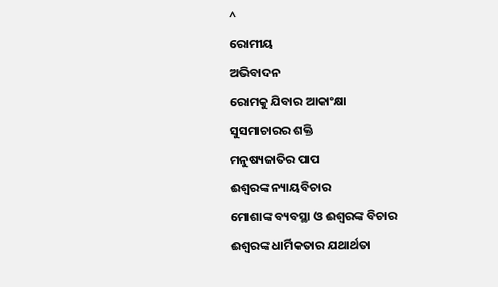^
ରୋମୀୟ
ଅଭିବାଦନ
ରୋମକୁ ଯିବାର ଆକାଂକ୍ଷା
ସୁସମାଚାରର ଶକ୍ତି
ମନୁଷ୍ୟଜାତିର ପାପ
ଈଶ୍ୱରଙ୍କ ନ୍ୟାୟବିଚାର
ମୋଶାଙ୍କ ବ୍ୟବସ୍ଥା ଓ ଈଶ୍ୱରଙ୍କ ବିଚାର
ଈଶ୍ୱରଙ୍କ ଧାର୍ମିକତାର ଯଥାର୍ଥତା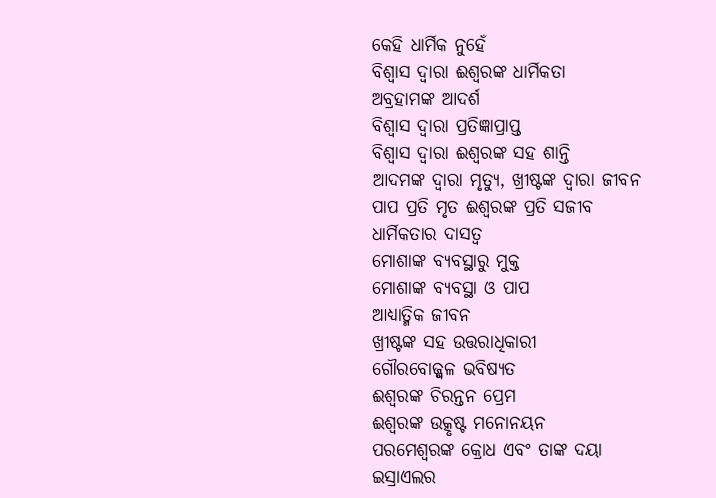କେହି ଧାର୍ମିକ ନୁହେଁ
ବିଶ୍ୱାସ ଦ୍ୱାରା ଈଶ୍ୱରଙ୍କ ଧାର୍ମିକତା
ଅବ୍ରହାମଙ୍କ ଆଦର୍ଶ
ବିଶ୍ୱାସ ଦ୍ୱାରା ପ୍ରତିଜ୍ଞାପ୍ରାପ୍ତ
ବିଶ୍ୱାସ ଦ୍ୱାରା ଈଶ୍ୱରଙ୍କ ସହ ଶାନ୍ତି
ଆଦମଙ୍କ ଦ୍ୱାରା ମୃତ୍ୟୁ, ଖ୍ରୀଷ୍ଟଙ୍କ ଦ୍ୱାରା ଜୀବନ
ପାପ ପ୍ରତି ମୃତ ଈଶ୍ୱରଙ୍କ ପ୍ରତି ସଜୀବ
ଧାର୍ମିକତାର ଦାସତ୍ୱ
ମୋଶାଙ୍କ ବ୍ୟବସ୍ଥାରୁ ମୁକ୍ତ
ମୋଶାଙ୍କ ବ୍ୟବସ୍ଥା ଓ ପାପ
ଆଧ୍ୟାତ୍ମିକ ଜୀବନ
ଖ୍ରୀଷ୍ଟଙ୍କ ସହ ଉତ୍ତରାଧିକାରୀ
ଗୌରବୋଜ୍ଜ୍ୱଳ ଭବିଷ୍ୟତ
ଈଶ୍ୱରଙ୍କ ଚିରନ୍ତନ ପ୍ରେମ
ଈଶ୍ୱରଙ୍କ ଉତ୍କୃଷ୍ଟ ମନୋନୟନ
ପରମେଶ୍ୱରଙ୍କ କ୍ରୋଧ ଏବଂ ତାଙ୍କ ଦୟା
ଇସ୍ରାଏଲର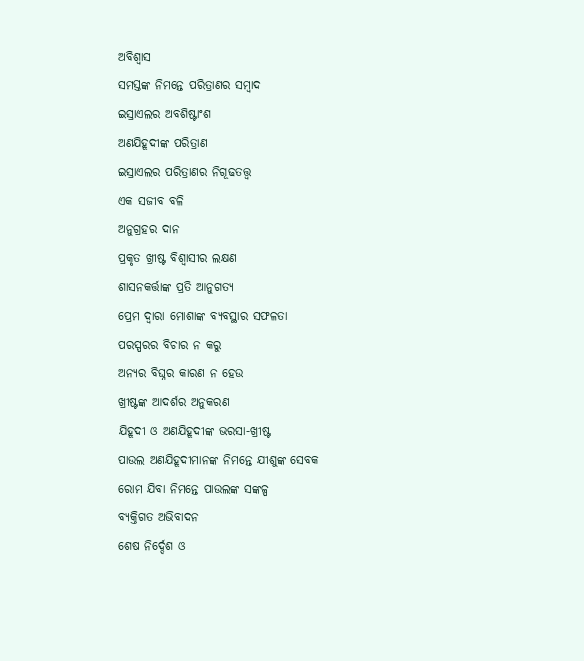ଅବିଶ୍ୱାସ
ସମସ୍ତଙ୍କ ନିମନ୍ତେ ପରିତ୍ରାଣର ସମ୍ବାଦ
ଇସ୍ରାଏଲର ଅବଶିଷ୍ଟାଂଶ
ଅଣଯିହୂଦୀଙ୍କ ପରିତ୍ରାଣ
ଇସ୍ରାଏଲର ପରିତ୍ରାଣର ନିଗୂଢତତ୍ତ୍ୱ
ଏକ ସଜୀବ ବଳି
ଅନୁଗ୍ରହର ଦାନ
ପ୍ରକୃତ ଖ୍ରୀଷ୍ଟ ବିଶ୍ୱାସୀର ଲକ୍ଷଣ
ଶାସନକର୍ତ୍ତାଙ୍କ ପ୍ରତି ଆନୁଗତ୍ୟ
ପ୍ରେମ ଦ୍ୱାରା ମୋଶାଙ୍କ ବ୍ୟବସ୍ଥାର ସଫଳତା
ପରସ୍ପରର ବିଚାର ନ କରୁ
ଅନ୍ୟର ବିଘ୍ନର କାରଣ ନ ହେଉ
ଖ୍ରୀଷ୍ଟଙ୍କ ଆଦର୍ଶର ଅନୁକରଣ
ଯିହୂଦୀ ଓ ଅଣଯିହୂଦୀଙ୍କ ଭରସା-ଖ୍ରୀଷ୍ଟ
ପାଉଲ ଅଣଯିହୂଦୀମାନଙ୍କ ନିମନ୍ତେ ଯୀଶୁଙ୍କ ସେବକ
ରୋମ ଯିବା ନିମନ୍ତେ ପାଉଲଙ୍କ ସଙ୍କଳ୍ପ
ବ୍ୟକ୍ତିଗତ ଅଭିବାଦନ
ଶେଷ ନିର୍ଦ୍ଦେଶ ଓ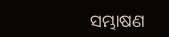ସମ୍ଭାଷଣ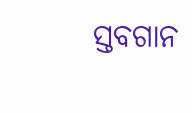ସ୍ତବଗାନ